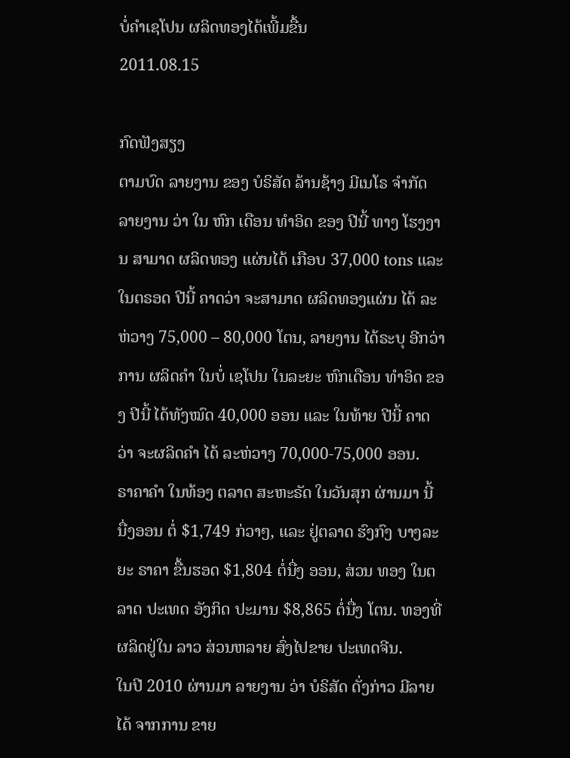ບໍ່ຄໍາເຊໂປນ ຜລິດທອງໄດ້ເພີ້ມຂື້ນ
2011.08.15

ກົດຟັງສຽງ
ຕາມບົດ ລາຍງານ ຂອງ ບໍຣິສັດ ລ້ານຊ້າງ ມີເນໂຣ ຈໍາກັດ ລາຍງານ ວ່າ ໃນ ຫົກ ເດືອນ ທໍາອິດ ຂອງ ປີນີ້ ທາງ ໂຮງງານ ສາມາດ ຜລິດທອງ ແຜ່ນໄດ້ ເກືອບ 37,000 tons ແລະ ໃນຕຣອດ ປີນີ້ ຄາດວ່າ ຈະສາມາດ ຜລິດທອງແຜ່ນ ໄດ້ ລະຫ່ວາງ 75,000 – 80,000 ໂຕນ, ລາຍງານ ໄດ້ຣະບຸ ອີກວ່າ ການ ຜລິດຄໍາ ໃນບໍ່ ເຊໂປນ ໃນລະຍະ ຫົກເດືອນ ທໍາອິດ ຂອງ ປີນີ້ ໄດ້ທັງໝົດ 40,000 ອອນ ແລະ ໃນທ້າຍ ປີນີ້ ຄາດວ່າ ຈະຜລິດຄໍາ ໄດ້ ລະຫ່ວາງ 70,000-75,000 ອອນ.
ຣາຄາຄໍາ ໃນທ້ອງ ຕລາດ ສະຫະຣັດ ໃນວັນສຸກ ຜ່ານມາ ນີ້ ນື່ງອອນ ຕໍ່ $1,749 ກ່ວາໆ, ແລະ ຢູ່ຕລາດ ຮົງກົງ ບາງລະຍະ ຣາຄາ ຂື້ນຮອດ $1,804 ຕໍ່ນື່ງ ອອນ, ສ່ວນ ທອງ ໃນຕລາດ ປະເທດ ອັງກິດ ປະມານ $8,865 ຕໍ່ນື່ງ ໂຕນ. ທອງທີ່ ຜລິດຢູ່ໃນ ລາວ ສ່ວນຫລາຍ ສົ່ງໄປຂາຍ ປະເທດຈີນ.
ໃນປີ 2010 ຜ່ານມາ ລາຍງານ ວ່າ ບໍຣິສັດ ດັ່ງກ່າວ ມີລາຍໄດ້ ຈາກການ ຂາຍ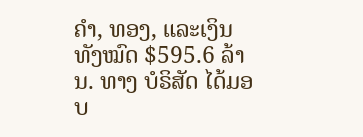ຄໍາ, ທອງ, ແລະເງິນ ທັງໝົດ $595.6 ລ້ານ. ທາງ ບໍຣິສັດ ໄດ້ມອບ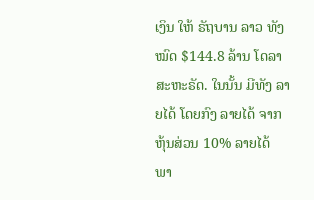ເງິນ ໃຫ້ ຣັຖບານ ລາວ ທັງໝົດ $144.8 ລ້ານ ໂດລາ ສະຫະຣັດ. ໃນນັ້ນ ມີທັງ ລາຍໄດ້ ໂດຍກົງ ລາຍໄດ້ ຈາກ ຫຸ້ນສ່ວນ 10% ລາຍໄດ້ ພາ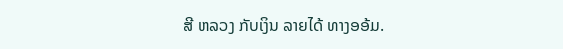ສີ ຫລວງ ກັບເງິນ ລາຍໄດ້ ທາງອອ້ມ.